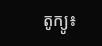តូក្យូ៖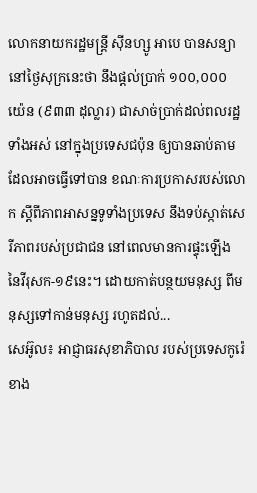លោកនាយករដ្ឋមន្រ្តី ស៊ីនហ្សូ អាបេ បានសន្យានៅថ្ងៃសុក្រនេះថា នឹងផ្តល់ប្រាក់ ១០០,០០០ យ៉េន (៩៣៣ ដុល្លារ) ជាសាច់ប្រាក់ដល់ពលរដ្ឋទាំងអស់ នៅក្នុងប្រទេសជប៉ុន ឲ្យបានឆាប់តាម ដែលអាចធ្វើទៅបាន ខណៈការប្រកាសរបស់លោក ស្តីពីភាពអាសន្នទូទាំងប្រទេស នឹងទប់ស្កាត់សេរីភាពរបស់ប្រជាជន នៅពេលមានការផ្ទុះឡើង នៃវីរុសក-១៩នេះ។ ដោយកាត់បន្ថយមនុស្ស ពីមនុស្សទៅកាន់មនុស្ស រហូតដល់...
សេអ៊ូល៖ អាជ្ញាធរសុខាភិបាល របស់ប្រទេសកូរ៉េខាង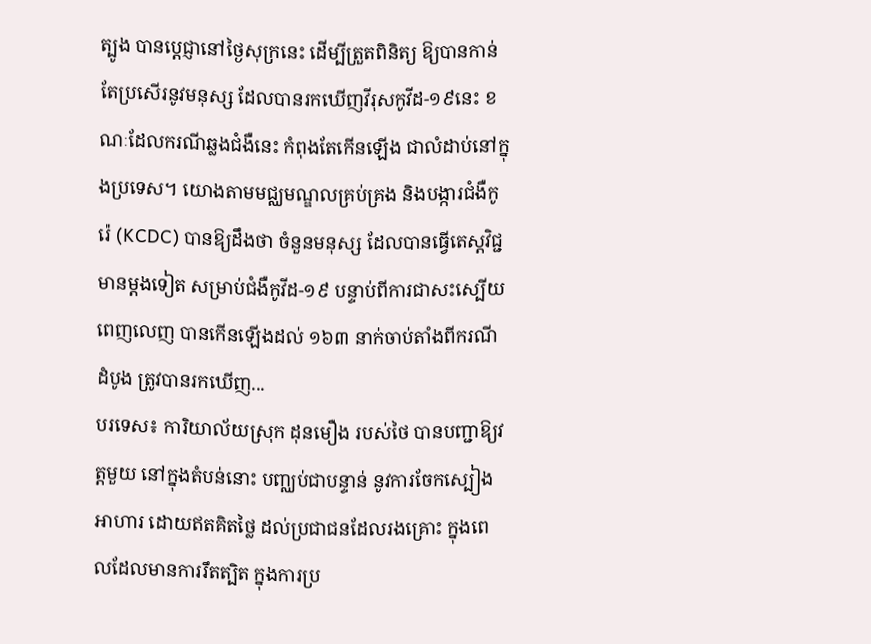ត្បូង បានប្តេជ្ញានៅថ្ងៃសុក្រនេះ ដើម្បីត្រួតពិនិត្យ ឱ្យបានកាន់តែប្រសើរនូវមនុស្ស ដែលបានរកឃើញវីរុសកូវីដ-១៩នេះ ខណៈដែលករណីឆ្លងជំងឺនេះ កំពុងតែកើនឡើង ជាលំដាប់នៅក្នុងប្រទេស។ យោងតាមមជ្ឈមណ្ឌលគ្រប់គ្រង និងបង្ការជំងឺកូរ៉េ (KCDC) បានឱ្យដឹងថា ចំនួនមនុស្ស ដែលបានធ្វើតេស្តវិជ្ជមានម្តងទៀត សម្រាប់ជំងឺកូវីដ-១៩ បន្ទាប់ពីការជាសះស្បើយពេញលេញ បានកើនឡើងដល់ ១៦៣ នាក់ចាប់តាំងពីករណីដំបូង ត្រូវបានរកឃើញ...
បរទេស៖ ការិយាល័យស្រុក ដុនមឿង របស់ថៃ បានបញ្ជាឱ្យវត្តមួយ នៅក្នុងតំបន់នោះ បញ្ឈប់ជាបន្ទាន់ នូវការចែកស្បៀងអាហារ ដោយឥតគិតថ្លៃ ដល់ប្រជាជនដែលរងគ្រោះ ក្នុងពេលដែលមានការរឹតត្បិត ក្នុងការប្រ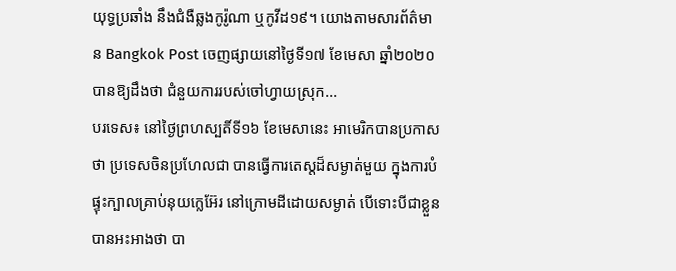យុទ្ធប្រឆាំង នឹងជំងឺឆ្លងកូរ៉ូណា ឬកូវីដ១៩។ យោងតាមសារព័ត៌មាន Bangkok Post ចេញផ្សាយនៅថ្ងៃទី១៧ ខែមេសា ឆ្នាំ២០២០ បានឱ្យដឹងថា ជំនួយការរបស់ចៅហ្វាយស្រុក...
បរទេស៖ នៅថ្ងៃព្រហស្បតិ៍ទី១៦ ខែមេសានេះ អាមេរិកបានប្រកាសថា ប្រទេសចិនប្រហែលជា បានធ្វើការតេស្តដ៏សម្ងាត់មួយ ក្នុងការបំផ្ទុះក្បាលគ្រាប់នុយក្លេអ៊ែរ នៅក្រោមដីដោយសម្ងាត់ បើទោះបីជាខ្លួនបានអះអាងថា បា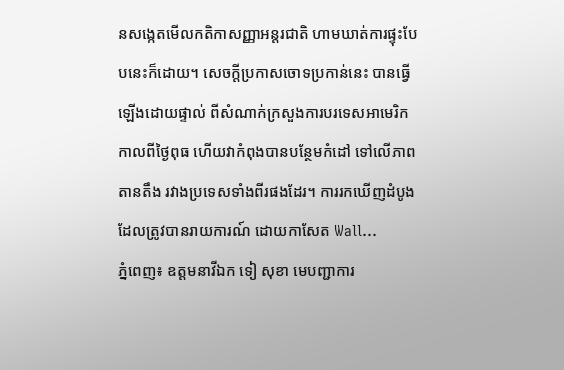នសង្កេតមើលកតិកាសញ្ញាអន្តរជាតិ ហាមឃាត់ការផ្ទុះបែបនេះក៏ដោយ។ សេចក្តីប្រកាសចោទប្រកាន់នេះ បានធ្វើឡើងដោយផ្ទាល់ ពីសំណាក់ក្រសួងការបរទេសអាមេរិក កាលពីថ្ងៃពុធ ហើយវាកំពុងបានបន្ថែមកំដៅ ទៅលើភាពតានតឹង រវាងប្រទេសទាំងពីរផងដែរ។ ការរកឃើញដំបូង ដែលត្រូវបានរាយការណ៍ ដោយកាសែត Wall...
ភ្នំពេញ៖ ឧត្តមនាវីឯក ទៀ សុខា មេបញ្ជាការ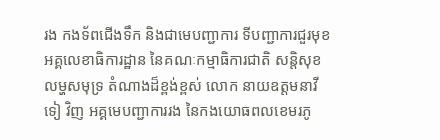រង កងទ័ពជើងទឹក និងជាមេបញ្ជាការ ទីបញ្ជាការជួរមុខអគ្គលេខាធិការដ្ឋាន នៃគណៈកម្មាធិការជាតិ សន្តិសុខលម្ហសមុទ្រ តំណាងដ៏ខ្ពង់ខ្ពស់ លោក នាយឧត្តមនាវី ទៀ វិញ អគ្គមេបញ្ជាការរង នៃកងយោធពលខេមរភូ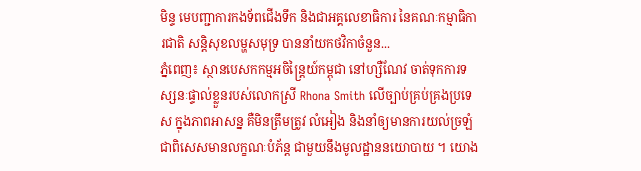មិន្ទ មេបញ្ជាការកងទ័ពជើងទឹក និងជាអគ្គលេខាធិការ នៃគណៈកម្មាធិការជាតិ សន្តិសុខលម្ហសមុទ្រ បាននាំយកថវិកាចំនួន...
ភ្នំពេញ៖ ស្ថានបេសកកម្មអចិន្ត្រៃយ៍កម្ពុជា នៅហ្សឺណែវ ចាត់ទុកការទស្សនៈផ្ទាល់ខ្លួនរបស់លោកស្រី Rhona Smith លើច្បាប់គ្រប់គ្រងប្រទេស ក្នុងភាពអាសន្ន គឺមិនត្រឹមត្រូវ លំអៀង និងនាំឲ្យមានការយល់ច្រឡំ ជាពិសេសមានលក្ខណៈបំភ័ន្ត ជាមួយនឹងមូលដ្ឋាននយោបាយ ។ យោង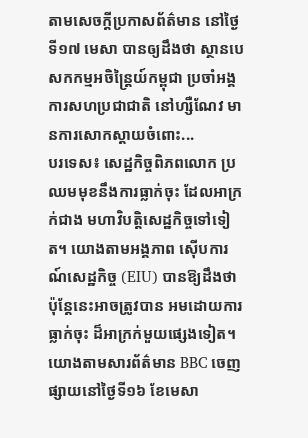តាមសេចក្ដីប្រកាសព័ត៌មាន នៅថ្ងៃទី១៧ មេសា បានឲ្យដឹងថា ស្ថានបេសកកម្មអចិន្ត្រៃយ៍កម្ពុជា ប្រចាំអង្គការសហប្រជាជាតិ នៅហ្សឺណែវ មានការសោកស្តាយចំពោះ...
បរទេស៖ សេដ្ឋកិច្ចពិភពលោក ប្រឈមមុខនឹងការធ្លាក់ចុះ ដែលអាក្រក់ជាង មហាវិបត្តិសេដ្ឋកិច្ចទៅទៀត។ យោងតាមអង្គភាព ស៊ើបការណ៍សេដ្ឋកិច្ច (EIU) បានឱ្យដឹងថា ប៉ុន្តែនេះអាចត្រូវបាន អមដោយការធ្លាក់ចុះ ដ៏អាក្រក់មួយផ្សេងទៀត។ យោងតាមសារព័ត៌មាន BBC ចេញផ្សាយនៅថ្ងៃទី១៦ ខែមេសា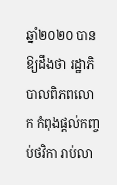ឆ្នាំ២០២០ បានឱ្យដឹងថា រដ្ឋាភិបាលពិភពលោក កំពុងផ្តល់កញ្ចប់ថវិកា រាប់លា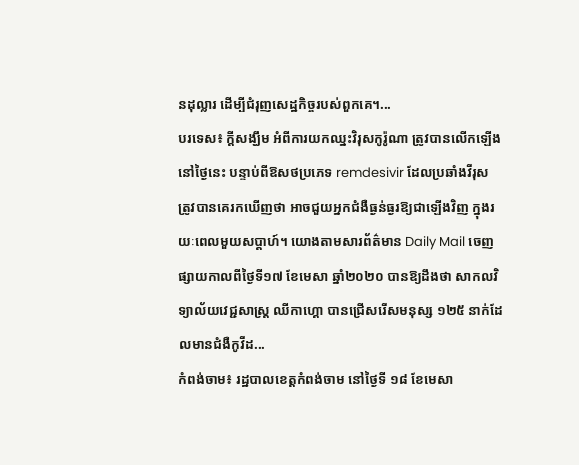នដុល្លារ ដើម្បីជំរុញសេដ្ឋកិច្ចរបស់ពួកគេ។...
បរទេស៖ ក្តីសង្ឃឹម អំពីការយកឈ្នះវិរុសកូរ៉ូណា ត្រូវបានលើកឡើងនៅថ្ងៃនេះ បន្ទាប់ពីឱសថប្រភេទ remdesivir ដែលប្រឆាំងវីរុស ត្រូវបានគេរកឃើញថា អាចជួយអ្នកជំងឺធ្ងន់ធ្ងរឱ្យជាឡើងវិញ ក្នុងរយៈពេលមួយសប្តាហ៍។ យោងតាមសារព័ត៌មាន Daily Mail ចេញផ្សាយកាលពីថ្ងៃទី១៧ ខែមេសា ឆ្នាំ២០២០ បានឱ្យដឹងថា សាកលវិទ្យាល័យវេជ្ជសាស្ត្រ ឈីកាហ្គោ បានជ្រើសរើសមនុស្ស ១២៥ នាក់ដែលមានជំងឺកូវីដ...
កំពង់ចាម៖ រដ្ឋបាលខេត្តកំពង់ចាម នៅថ្ងៃទី ១៨ ខែមេសា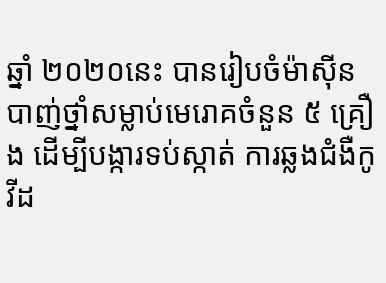ឆ្នាំ ២០២០នេះ បានរៀបចំម៉ាស៊ីន បាញ់ថ្នាំសម្លាប់មេរោគចំនួន ៥ គ្រឿង ដើម្បីបង្ការទប់ស្កាត់ ការឆ្លងជំងឺកូវីដ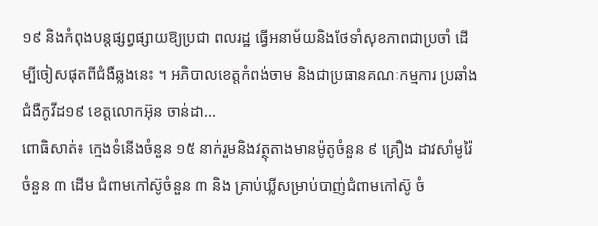១៩ និងកំពុងបន្តផ្សព្វផ្សាយឱ្យប្រជា ពលរដ្ឋ ធ្វើអនាម័យនិងថែទាំសុខភាពជាប្រចាំ ដើម្បីចៀសផុតពីជំងឺឆ្លងនេះ ។ អភិបាលខេត្តកំពង់ចាម និងជាប្រធានគណៈកម្មការ ប្រឆាំងជំងឺកូវីដ១៩ ខេត្តលោកអ៊ុន ចាន់ដា...
ពោធិសាត់៖ ក្មេងទំនើងចំនួន ១៥ នាក់រួមនិងវត្ថុតាងមានម៉ូតូចំនួន ៩ គ្រឿង ដាវសាំមូរ៉ៃចំនួន ៣ ដើម ជំពាមកៅស៊ូចំនួន ៣ និង គ្រាប់ឃ្លីសម្រាប់បាញ់ជំពាមកៅស៊ូ ចំ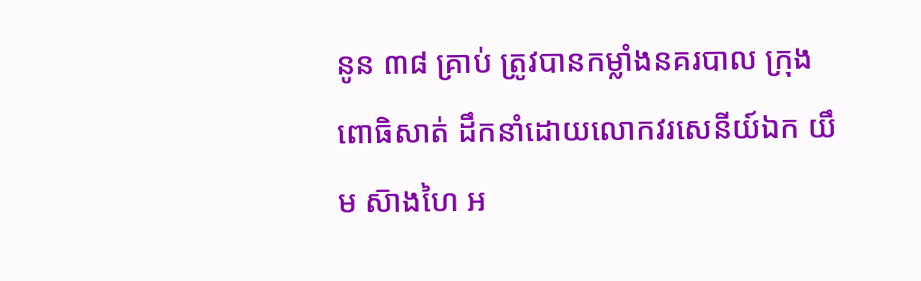នូន ៣៨ គ្រាប់ ត្រូវបានកម្លាំងនគរបាល ក្រុងពោធិសាត់ ដឹកនាំដោយលោកវរសេនីយ៍ឯក យឹម ស៑ាងហៃ អ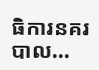ធិការនគរបាល...